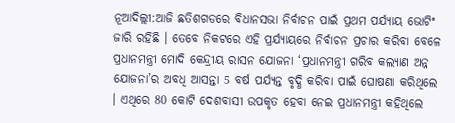ନୂଆଦିଲ୍ଲୀ:ଆଜି ଛତିଶଗଡରେ ବିଧାନସଭା ନିର୍ବାଚନ ପାଇଁ ପ୍ରଥମ ପର୍ଯ୍ୟାୟ ଭୋଟିଂ ଜାରି ରହିଛି । ତେବେ ନିକଟରେ ଏହି ପ୍ରର୍ଯ୍ୟାୟରେ ନିର୍ବାଚନ ପ୍ରଚାର କରିବା ବେଳେ ପ୍ରଧାନମନ୍ତ୍ରୀ ମୋଦି କେନ୍ଦ୍ରୀୟ ରାସନ ଯୋଜନା ‘ପ୍ରଧାନମନ୍ତ୍ରୀ ଗରିବ କଲ୍ୟାଣ ଅନ୍ନ ଯୋଜନା’ର ଅବଧି ଆସନ୍ତା 5 ବର୍ଷ ପର୍ଯ୍ୟନ୍ତ ବୃଦ୍ଧି କରିବା ପାଇଁ ଘୋଷଣା କରିଥିଲେ । ଏଥିରେ 80 କୋଟି ଦେଶବାସୀ ଉପକୃତ ହେବା ନେଇ ପ୍ରଧାନମନ୍ତ୍ରୀ କହିଥିଲେ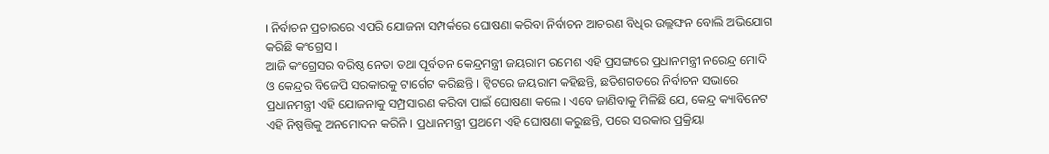। ନିର୍ବାଚନ ପ୍ରଚାରରେ ଏପରି ଯୋଜନା ସମ୍ପର୍କରେ ଘୋଷଣା କରିବା ନିର୍ବାଚନ ଆଚରଣ ବିଧିର ଉଲ୍ଲଙ୍ଘନ ବୋଲି ଅଭିଯୋଗ କରିଛି କଂଗ୍ରେସ ।
ଆଜି କଂଗ୍ରେସର ବରିଷ୍ଠ ନେତା ତଥା ପୂର୍ବତନ କେନ୍ଦ୍ରମନ୍ତ୍ରୀ ଜୟରାମ ରମେଶ ଏହି ପ୍ରସଙ୍ଗରେ ପ୍ରଧାନମନ୍ତ୍ରୀ ନରେନ୍ଦ୍ର ମୋଦି ଓ କେନ୍ଦ୍ରର ବିଜେପି ସରକାରକୁ ଟାର୍ଗେଟ କରିଛନ୍ତି । ଟ୍ବିଟରେ ଜୟରାମ କହିଛନ୍ତି, ଛତିଶଗଡରେ ନିର୍ବାଚନ ସଭାରେ ପ୍ରଧାନମନ୍ତ୍ରୀ ଏହି ଯୋଜନାକୁ ସମ୍ପ୍ରସାରଣ କରିବା ପାଇଁ ଘୋଷଣା କଲେ । ଏବେ ଜାଣିବାକୁ ମିଳିଛି ଯେ, କେନ୍ଦ୍ର କ୍ୟାବିନେଟ ଏହି ନିଷ୍ପତ୍ତିକୁ ଅନମୋଦନ କରିନି । ପ୍ରଧାନମନ୍ତ୍ରୀ ପ୍ରଥମେ ଏହି ଘୋଷଣା କରୁଛନ୍ତି, ପରେ ସରକାର ପ୍ରକ୍ରିୟା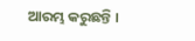ଆରମ୍ଭ କରୁଛନ୍ତି ।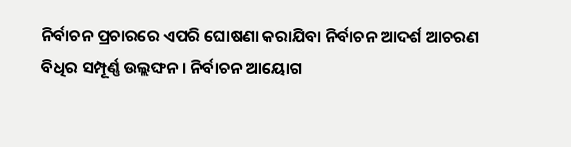ନିର୍ବାଚନ ପ୍ରଚାରରେ ଏପରି ଘୋଷଣା କରାଯିବା ନିର୍ବାଚନ ଆଦର୍ଶ ଆଚରଣ ବିଧିର ସମ୍ପୂର୍ଣ୍ଣ ଉଲ୍ଲଙ୍ଘନ । ନିର୍ବାଚନ ଆୟୋଗ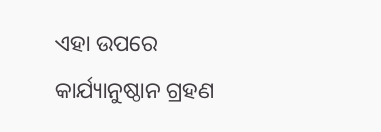ଏହା ଉପରେ କାର୍ଯ୍ୟାନୁଷ୍ଠାନ ଗ୍ରହଣ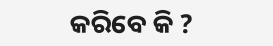କରିବେ କି ?